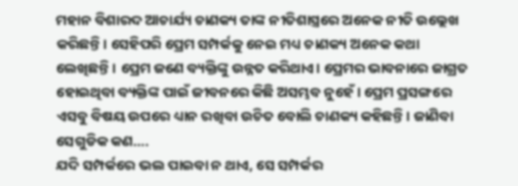ମହାନ ବିଶାରଦ ଆଚାର୍ଯ୍ୟ ଚାଣକ୍ୟ ତାଙ୍କ ନୀତିଶାସ୍ତ୍ରରେ ଅନେକ ନୀତି ଉଲ୍ଲେଖ କରିଛନ୍ତି। ସେହିପରି ପ୍ରେମ ସମ୍ପର୍କକୁ ନେଇ ମଧ୍ୟ ଚାଣକ୍ୟ ଅନେକ କଥା ଲେଖିଛନ୍ତି। ପ୍ରେମ ଜଣେ ବ୍ୟକ୍ତିଙ୍କୁ ଉନ୍ନତ କରିଥାଏ। ପ୍ରେମର ଭାବନାରେ ଜାଗ୍ରତ ହୋଇଥିବା ବ୍ୟକ୍ତିଙ୍କ ପାଇଁ ଜୀବନରେ କିଛି ଅସମ୍ଭବ ନୁହେଁ। ପ୍ରେମ ପ୍ରସଙ୍ଗରେ ଏସବୁ ବିଷୟ ଉପରେ ଧ୍ୟାନ ରଖିବା ଉଚିତ ବୋଲି ଚାଣକ୍ୟ କହିଛନ୍ତି। ଜାଣିବା ସେଗୁଡିକ କଣ….
ଯଦି ସମ୍ପର୍କରେ ଭଲ ପାଇବା ନ ଥାଏ, ସେ ସମ୍ପର୍କର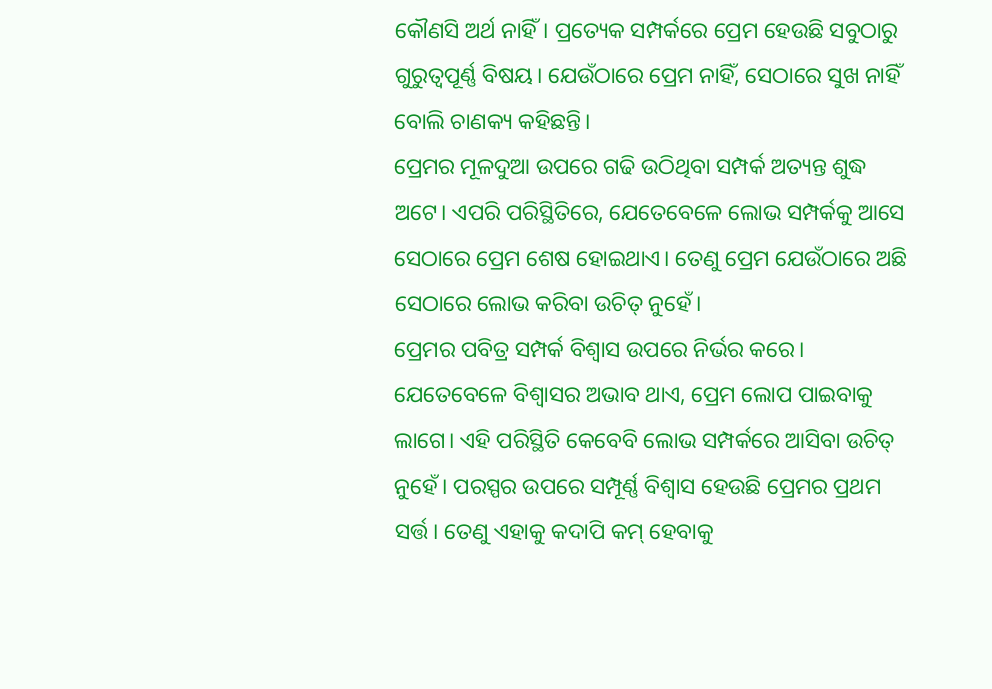କୌଣସି ଅର୍ଥ ନାହିଁ। ପ୍ରତ୍ୟେକ ସମ୍ପର୍କରେ ପ୍ରେମ ହେଉଛି ସବୁଠାରୁ ଗୁରୁତ୍ୱପୂର୍ଣ୍ଣ ବିଷୟ। ଯେଉଁଠାରେ ପ୍ରେମ ନାହିଁ, ସେଠାରେ ସୁଖ ନାହିଁ ବୋଲି ଚାଣକ୍ୟ କହିଛନ୍ତି।
ପ୍ରେମର ମୂଳଦୁଆ ଉପରେ ଗଢି ଉଠିଥିବା ସମ୍ପର୍କ ଅତ୍ୟନ୍ତ ଶୁଦ୍ଧ ଅଟେ। ଏପରି ପରିସ୍ଥିତିରେ, ଯେତେବେଳେ ଲୋଭ ସମ୍ପର୍କକୁ ଆସେ ସେଠାରେ ପ୍ରେମ ଶେଷ ହୋଇଥାଏ। ତେଣୁ ପ୍ରେମ ଯେଉଁଠାରେ ଅଛି ସେଠାରେ ଲୋଭ କରିବା ଉଚିତ୍ ନୁହେଁ।
ପ୍ରେମର ପବିତ୍ର ସମ୍ପର୍କ ବିଶ୍ୱାସ ଉପରେ ନିର୍ଭର କରେ। ଯେତେବେଳେ ବିଶ୍ୱାସର ଅଭାବ ଥାଏ, ପ୍ରେମ ଲୋପ ପାଇବାକୁ ଲାଗେ। ଏହି ପରିସ୍ଥିତି କେବେବି ଲୋଭ ସମ୍ପର୍କରେ ଆସିବା ଉଚିତ୍ ନୁହେଁ। ପରସ୍ପର ଉପରେ ସମ୍ପୂର୍ଣ୍ଣ ବିଶ୍ୱାସ ହେଉଛି ପ୍ରେମର ପ୍ରଥମ ସର୍ତ୍ତ। ତେଣୁ ଏହାକୁ କଦାପି କମ୍ ହେବାକୁ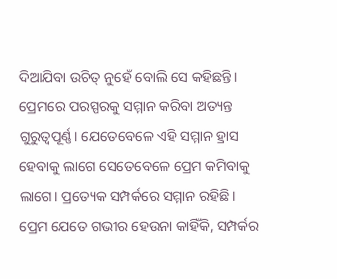ଦିଆଯିବା ଉଚିତ୍ ନୁହେଁ ବୋଲି ସେ କହିଛନ୍ତି।
ପ୍ରେମରେ ପରସ୍ପରକୁ ସମ୍ମାନ କରିବା ଅତ୍ୟନ୍ତ ଗୁରୁତ୍ୱପୂର୍ଣ୍ଣ। ଯେତେବେଳେ ଏହି ସମ୍ମାନ ହ୍ରାସ ହେବାକୁ ଲାଗେ ସେତେବେଳେ ପ୍ରେମ କମିବାକୁ ଲାଗେ। ପ୍ରତ୍ୟେକ ସମ୍ପର୍କରେ ସମ୍ମାନ ରହିଛି। ପ୍ରେମ ଯେତେ ଗଭୀର ହେଉନା କାହିଁକି, ସମ୍ପର୍କର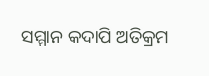ସମ୍ମାନ କଦାପି ଅତିକ୍ରମ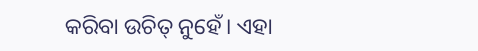କରିବା ଉଚିତ୍ ନୁହେଁ। ଏହା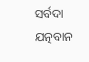ସର୍ବଦା ଯତ୍ନବାନ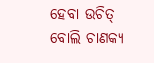ହେବା ଉଚିତ୍ ବୋଲି ଚାଣକ୍ୟ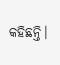କହିଛନ୍ତି।